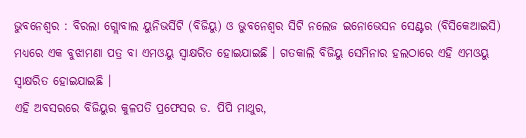ଭୁବନେଶ୍ବର : ବିରଲା ଗ୍ଲୋବାଲ ୟୁନିଭର୍ସିଟି (ବିଜିୟୁ) ଓ ଭୁବନେଶ୍ବର ସିଟି ନଲେଜ ଇନୋଭେସନ ସେଣ୍ଟର (ବିସିକେଆଇସି) ମଧ୍ୟରେ ଏକ ବୁଝାମଣା ପତ୍ର ବା ଏମଓୟୁ ସ୍ବାକ୍ଷରିତ ହୋଇଯାଇଛି । ଗତକାଲି ବିଜିୟୁ ସେମିନାର ହଲଠାରେ ଏହି ଏମଓୟୁ ସ୍ବାକ୍ଷରିତ ହୋଇଯାଇଛି ।
ଏହି ଅବସରରେ ବିଜିୟୁର କୁଳପତି ପ୍ରଫେସର ଡ. ପିପି ମାଥୁର,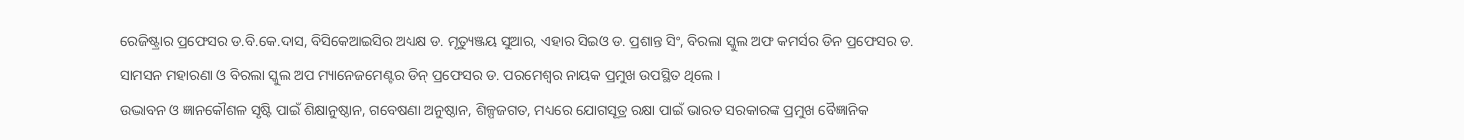ରେଜିଷ୍ଟ୍ରାର ପ୍ରଫେସର ଡ.ବି.କେ.ଦାସ, ବିସିକେଆଇସିର ଅଧ୍ୟକ୍ଷ ଡ. ମୃତ୍ୟୁଞ୍ଜୟ ସୁଆର, ଏହାର ସିଇଓ ଡ. ପ୍ରଶାନ୍ତ ସିଂ, ବିରଲା ସ୍କୁଲ ଅଫ କମର୍ସର ଡିନ ପ୍ରଫେସର ଡ. ସାମସନ ମହାରଣା ଓ ବିରଲା ସ୍କୁଲ ଅପ ମ୍ୟାନେଜମେଣ୍ଟର ଡିନ୍ ପ୍ରଫେସର ଡ. ପରମେଶ୍ବର ନାୟକ ପ୍ରମୁଖ ଉପସ୍ଥିତ ଥିଲେ ।
ଉଦ୍ଭାବନ ଓ ଜ୍ଞାନକୌଶଳ ସୃଷ୍ଟି ପାଇଁ ଶିକ୍ଷାନୁଷ୍ଠାନ, ଗବେଷଣା ଅନୁଷ୍ଠାନ, ଶିଳ୍ପଜଗତ, ମଧ୍ୟରେ ଯୋଗସୂତ୍ର ରକ୍ଷା ପାଇଁ ଭାରତ ସରକାରଙ୍କ ପ୍ରମୁଖ ବୈଜ୍ଞାନିକ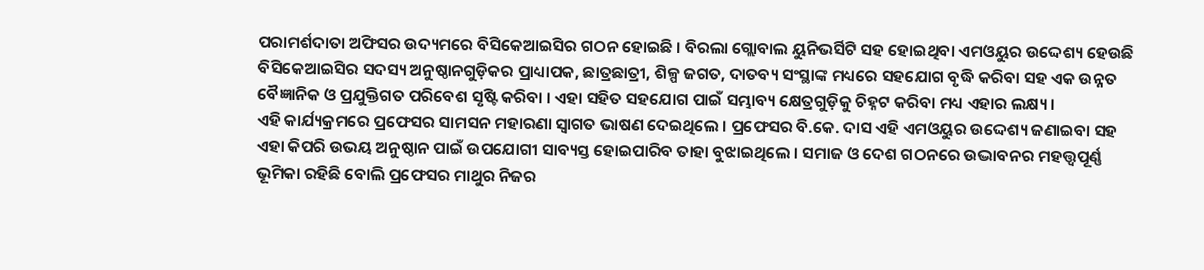ପରାମର୍ଶଦାତା ଅଫିସର ଉଦ୍ୟମରେ ବିସିକେଆଇସିର ଗଠନ ହୋଇଛି । ବିରଲା ଗ୍ଲୋବାଲ ୟୁନିଭର୍ସିଟି ସହ ହୋଇଥିବା ଏମଓୟୁର ଉଦ୍ଦେଶ୍ୟ ହେଉଛି ବିସିକେଆଇସିର ସଦସ୍ୟ ଅନୁଷ୍ଠାନଗୁଡ଼ିକର ପ୍ରାଧ୍ୟାପକ, ଛାତ୍ରଛାତ୍ରୀ, ଶିଳ୍ପ ଜଗତ, ଦାତବ୍ୟ ସଂସ୍ଥାଙ୍କ ମଧ୍ୟରେ ସହଯୋଗ ବୃଦ୍ଧି କରିବା ସହ ଏକ ଉନ୍ନତ ବୈଜ୍ଞାନିକ ଓ ପ୍ରଯୁକ୍ତିଗତ ପରିବେଶ ସୃଷ୍ଟି କରିବା । ଏହା ସହିତ ସହଯୋଗ ପାଇଁ ସମ୍ଭାବ୍ୟ କ୍ଷେତ୍ରଗୁଡ଼ିକୁ ଚିହ୍ନଟ କରିବା ମଧ୍ୟ ଏହାର ଲକ୍ଷ୍ୟ ।
ଏହି କାର୍ଯ୍ୟକ୍ରମରେ ପ୍ରଫେସର ସାମସନ ମହାରଣା ସ୍ବାଗତ ଭାଷଣ ଦେଇଥିଲେ । ପ୍ରଫେସର ବି.କେ. ଦାସ ଏହି ଏମଓୟୁର ଉଦ୍ଦେଶ୍ୟ ଜଣାଇବା ସହ ଏହା କିପରି ଉଭୟ ଅନୁଷ୍ଠାନ ପାଇଁ ଉପଯୋଗୀ ସାବ୍ୟସ୍ତ ହୋଇପାରିବ ତାହା ବୁଝାଇଥିଲେ । ସମାଜ ଓ ଦେଶ ଗଠନରେ ଉଦ୍ଭାବନର ମହତ୍ତ୍ବପୂର୍ଣ୍ଣ ଭୂମିକା ରହିଛି ବୋଲି ପ୍ରଫେସର ମାଥୁର ନିଜର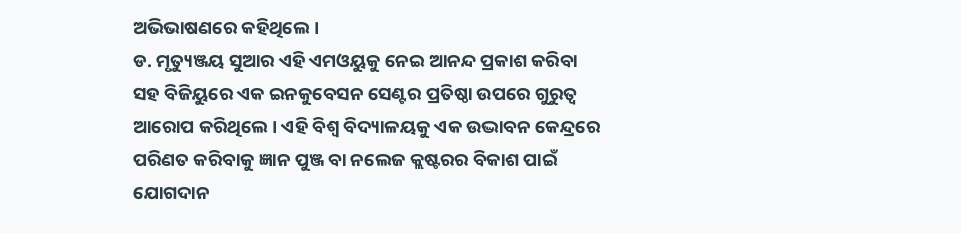ଅଭିଭାଷଣରେ କହିଥିଲେ ।
ଡ. ମୃତ୍ୟୁଞ୍ଜୟ ସୁଆର ଏହି ଏମଓୟୁକୁ ନେଇ ଆନନ୍ଦ ପ୍ରକାଶ କରିବା ସହ ବିଜିୟୁରେ ଏକ ଇନକୁବେସନ ସେଣ୍ଟର ପ୍ରତିଷ୍ଠା ଉପରେ ଗୁରୁତ୍ବ ଆରୋପ କରିଥିଲେ । ଏହି ବିଶ୍ବ ବିଦ୍ୟାଳୟକୁ ଏକ ଉଦ୍ଭାବନ କେନ୍ଦ୍ରରେ ପରିଣତ କରିବାକୁ ଜ୍ଞାନ ପୁଞ୍ଜ ବା ନଲେଜ କ୍ଲଷ୍ଟରର ବିକାଶ ପାଇଁ ଯୋଗଦାନ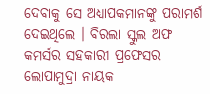ଦେବାକୁ ସେ ଅଧ୍ୟାପକମାନଙ୍କୁ ପରାମର୍ଶ ଦେଇଥିଲେ । ବିରଲା ସ୍କୁଲ ଅଫ କମର୍ସର ସହକାରୀ ପ୍ରଫେସର ଲୋପାମୁଦ୍ରା ନାୟକ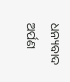ଧନ୍ୟବାଦ ଅର୍ପଣ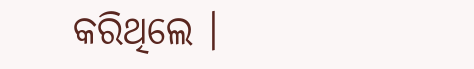କରିଥିଲେ ।